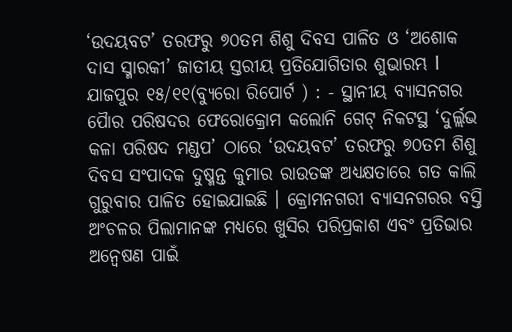‘ଉଦୟବଟ’ ତରଫରୁ ୭୦ତମ ଶିଶୁ ଦିବସ ପାଳିତ ଓ ‘ଅଶୋକ ଦାସ ସ୍ମାରକୀ’ ଜାତୀୟ ସ୍ତରୀୟ ପ୍ରତିଯୋଗିତାର ଶୁଭାରମ୍ଭ l
ଯାଜପୁର ୧୫/୧୧(ବ୍ୟୁରୋ ରିପୋର୍ଟ ) : - ସ୍ଥାନୀୟ ବ୍ୟାସନଗର ପୈାର ପରିଷଦର ଫେରୋକ୍ରୋମ କଲୋନି ଗେଟ୍ ନିକଟସ୍ଥ ‘ଦୁର୍ଲ୍ଲଭ କଳା ପରିଷଦ ମଣ୍ଡପ’ ଠାରେ ‘ଉଦୟବଟ’ ତରଫରୁ ୭୦ତମ ଶିଶୁ ଦିବସ ସଂପାଦକ ଦୁଷ୍ମନ୍ତ କୁମାର ରାଉତଙ୍କ ଅଧ୍ୟକ୍ଷତାରେ ଗତ କାଲି ଗୁରୁବାର ପାଳିତ ହୋଇଯାଇଛି । କ୍ରୋମନଗରୀ ବ୍ୟାସନଗରର ବସ୍ତି ଅଂଚଳର ପିଲାମାନଙ୍କ ମଧ୍ୟରେ ଖୁସିର ପରିପ୍ରକାଶ ଏବଂ ପ୍ରତିଭାର ଅନ୍ୱେଷଣ ପାଇଁ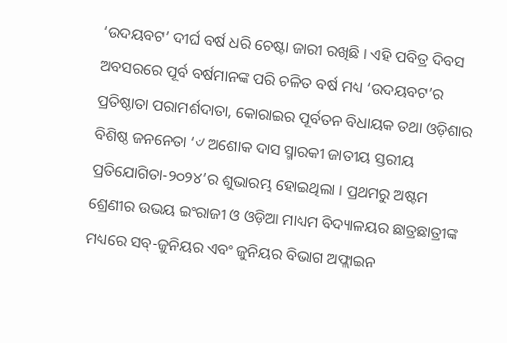‘ଉଦୟବଟ’ ଦୀର୍ଘ ବର୍ଷ ଧରି ଚେଷ୍ଟା ଜାରୀ ରଖିଛି । ଏହି ପବିତ୍ର ଦିବସ ଅବସରରେ ପୂର୍ବ ବର୍ଷମାନଙ୍କ ପରି ଚଳିତ ବର୍ଷ ମଧ୍ୟ ‘ଉଦୟବଟ’ର ପ୍ରତିଷ୍ଠାତା ପରାମର୍ଶଦାତା, କୋରାଇର ପୂର୍ବତନ ବିଧାୟକ ତଥା ଓଡ଼ିଶାର ବିଶିଷ୍ଠ ଜନନେତା ‘୰ ଅଶୋକ ଦାସ ସ୍ମାରକୀ ଜାତୀୟ ସ୍ତରୀୟ ପ୍ରତିଯୋଗିତା-୨୦୨୪’ର ଶୁଭାରମ୍ଭ ହୋଇଥିଲା । ପ୍ରଥମରୁ ଅଷ୍ଟମ ଶ୍ରେଣୀର ଉଭୟ ଇଂରାଜୀ ଓ ଓଡ଼ିଆ ମାଧ୍ୟମ ବିଦ୍ୟାଳୟର ଛାତ୍ରଛାତ୍ରୀଙ୍କ ମଧ୍ୟରେ ସବ୍-ଜୁନିୟର ଏବଂ ଜୁନିୟର ବିଭାଗ ଅଫ୍ଲାଇନ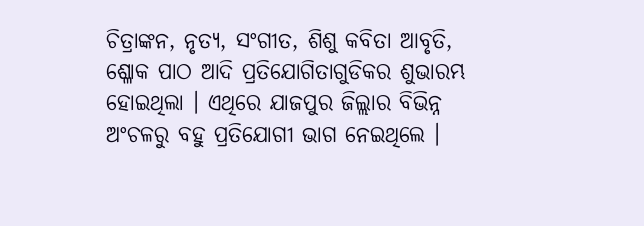ଚିତ୍ରାଙ୍କନ, ନୃତ୍ୟ, ସଂଗୀତ, ଶିଶୁ କବିତା ଆବୃତି, ଶ୍ଳୋକ ପାଠ ଆଦି ପ୍ରତିଯୋଗିତାଗୁଡିକର ଶୁଭାରମ୍ଭ ହୋଇଥିଲା । ଏଥିରେ ଯାଜପୁର ଜିଲ୍ଲାର ବିଭିନ୍ନ ଅଂଚଳରୁ ବହୁ ପ୍ରତିଯୋଗୀ ଭାଗ ନେଇଥିଲେ ।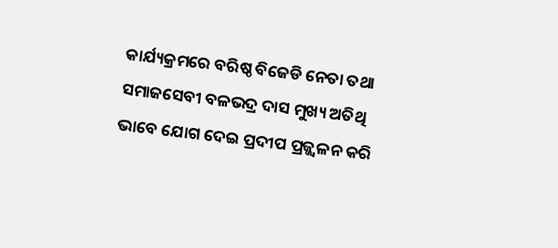କାର୍ଯ୍ୟକ୍ରମରେ ବରିଷ୍ଠ ବିଜେଡି ନେତା ତଥା ସମାଜସେବୀ ବଳଭଦ୍ର ଦାସ ମୁଖ୍ୟ ଅତିଥି ଭାବେ ଯୋଗ ଦେଇ ପ୍ରଦୀପ ପ୍ରଜ୍ଜ୍ୱଳନ କରି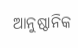ଆନୁଷ୍ଠାନିକ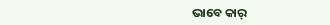ଭାବେ କାର୍